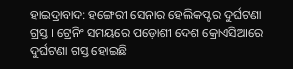ହାଇଦ୍ରାବାଦ: ହଙ୍ଗେରୀ ସେନାର ହେଲିକପ୍ଟର ଦୁର୍ଘଟଣା ଗ୍ରସ୍ତ । ଟ୍ରେନିଂ ସମୟରେ ପଡ଼ୋଶୀ ଦେଶ କ୍ରୋଏସିଆରେ ଦୁର୍ଘଟଣା ଗସ୍ତ ହୋଇଛି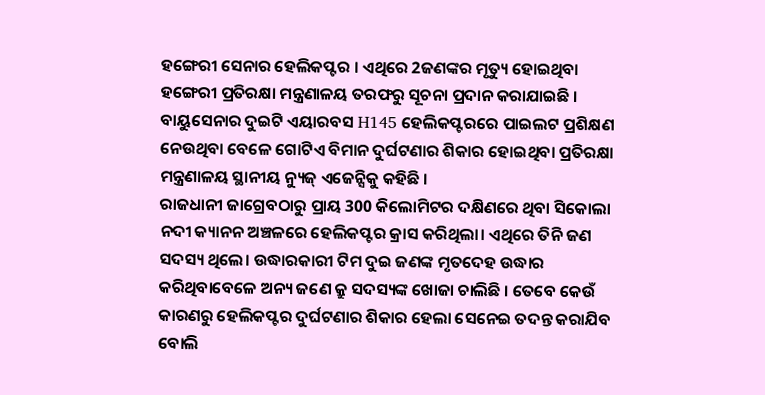ହଙ୍ଗେରୀ ସେନାର ହେଲିକପ୍ଟର । ଏଥିରେ 2ଜଣଙ୍କର ମୃତ୍ୟୁ ହୋଇଥିବା ହଙ୍ଗେରୀ ପ୍ରତିରକ୍ଷା ମନ୍ତ୍ରଣାଳୟ ତରଫରୁ ସୂଚନା ପ୍ରଦାନ କରାଯାଇଛି । ବାୟୁସେନାର ଦୁଇଟି ଏୟାରବସ H145 ହେଲିକପ୍ଟରରେ ପାଇଲଟ ପ୍ରଶିକ୍ଷଣ ନେଉଥିବା ବେଳେ ଗୋଟିଏ ବିମାନ ଦୁର୍ଘଟଣାର ଶିକାର ହୋଇଥିବା ପ୍ରତିରକ୍ଷା ମନ୍ତ୍ରଣାଳୟ ସ୍ଥାନୀୟ ନ୍ୟୁଜ୍ ଏଜେନ୍ସିକୁ କହିଛି ।
ରାଜଧାନୀ ଜାଗ୍ରେବଠାରୁ ପ୍ରାୟ 300 କିଲୋମିଟର ଦକ୍ଷିଣରେ ଥିବା ସିକୋଲା ନଦୀ କ୍ୟାନନ ଅଞ୍ଚଳରେ ହେଲିକପ୍ଟର କ୍ରାସ କରିଥିଲା। ଏଥିରେ ତିନି ଜଣ ସଦସ୍ୟ ଥିଲେ। ଉଦ୍ଧାରକାରୀ ଟିମ ଦୁଇ ଜଣଙ୍କ ମୃତଦେହ ଉଦ୍ଧାର କରିଥିବାବେଳେ ଅନ୍ୟ ଜଣେ କ୍ରୁ ସଦସ୍ୟଙ୍କ ଖୋଜା ଚାଲିଛି । ତେବେ କେଉଁ କାରଣରୁ ହେଲିକପ୍ଟର ଦୁର୍ଘଟଣାର ଶିକାର ହେଲା ସେନେଇ ତଦନ୍ତ କରାଯିବ ବୋଲି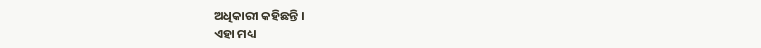ଅଧିକାରୀ କହିଛନ୍ତି ।
ଏହା ମଧ୍ୟ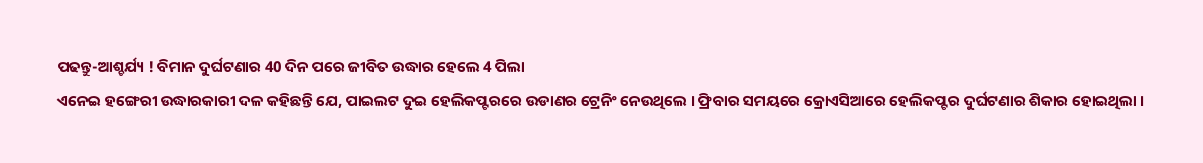ପଢନ୍ତୁ-ଆଶ୍ଚର୍ଯ୍ୟ ! ବିମାନ ଦୁର୍ଘଟଣାର 40 ଦିନ ପରେ ଜୀବିତ ଉଦ୍ଧାର ହେଲେ 4 ପିଲା
ଏନେଇ ହଙ୍ଗେରୀ ଉଦ୍ଧାରକାରୀ ଦଳ କହିଛନ୍ତି ଯେ, ପାଇଲଟ ଦୁଇ ହେଲିକପ୍ଟରରେ ଉଡାଣର ଟ୍ରେନିଂ ନେଉଥିଲେ । ଫ୍ରିବାର ସମୟରେ କ୍ରୋଏସିଆରେ ହେଲିକପ୍ଟର ଦୁର୍ଘଟଣାର ଶିକାର ହୋଇଥିଲା ।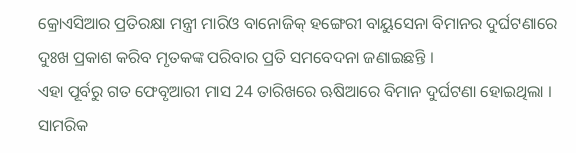କ୍ରୋଏସିଆର ପ୍ରତିରକ୍ଷା ମନ୍ତ୍ରୀ ମାରିଓ ବାନୋଜିକ୍ ହଙ୍ଗେରୀ ବାୟୁସେନା ବିମାନର ଦୁର୍ଘଟଣାରେ ଦୁଃଖ ପ୍ରକାଶ କରିବ ମୃତକଙ୍କ ପରିବାର ପ୍ରତି ସମବେଦନା ଜଣାଇଛନ୍ତି ।
ଏହା ପୂର୍ବରୁ ଗତ ଫେବୃଆରୀ ମାସ 24 ତାରିଖରେ ଋଷିଆରେ ବିମାନ ଦୁର୍ଘଟଣା ହୋଇଥିଲା । ସାମରିକ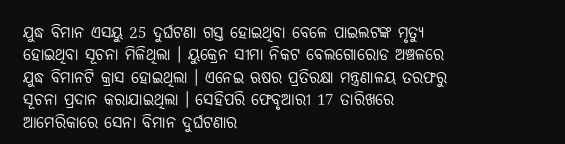ଯୁଦ୍ଧ ବିମାନ ଏସୟୁ 25 ଦୁର୍ଘଟଣା ଗସ୍ତ ହୋଇଥିବା ବେଳେ ପାଇଲଟଙ୍କ ମୃତ୍ୟୁ ହୋଇଥିବା ସୂଚନା ମିଳିଥିଲା । ୟୁକ୍ରେନ ସୀମା ନିକଟ ବେଲଗୋରୋଡ ଅଞ୍ଚଳରେ ଯୁଦ୍ଧ ବିମାନଟି କ୍ରାସ ହୋଇଥିଲା । ଏନେଇ ଋଷର ପ୍ରତିରକ୍ଷା ମନ୍ତ୍ରଣାଳୟ ତରଫରୁ ସୂଚନା ପ୍ରଦାନ କରାଯାଇଥିଲା । ସେହିପରି ଫେବୃଆରୀ 17 ତାରିଖରେ ଆମେରିକାରେ ସେନା ବିମାନ ଦୁର୍ଘଟଣାର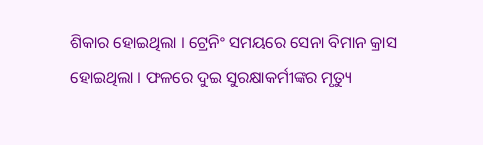ଶିକାର ହୋଇଥିଲା । ଟ୍ରେନିଂ ସମୟରେ ସେନା ବିମାନ କ୍ରାସ ହୋଇଥିଲା । ଫଳରେ ଦୁଇ ସୁରକ୍ଷାକର୍ମୀଙ୍କର ମୃତ୍ୟୁ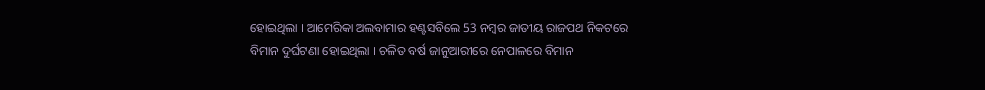ହୋଇଥିଲା । ଆମେରିକା ଅଲବାମାର ହଣ୍ଟସବିଲେ 53 ନମ୍ବର ଜାତୀୟ ରାଜପଥ ନିକଟରେ ବିମାନ ଦୁର୍ଘଟଣା ହୋଇଥିଲା । ଚଳିତ ବର୍ଷ ଜାନୁଆରୀରେ ନେପାଳରେ ବିମାନ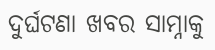ଦୁର୍ଘଟଣା ଖବର ସାମ୍ନାକୁ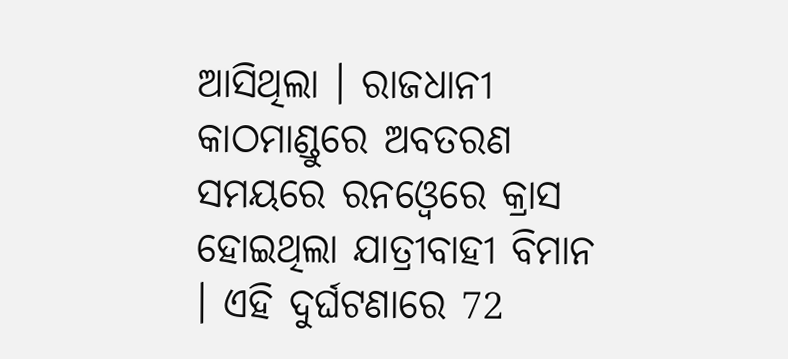ଆସିଥିଲା । ରାଜଧାନୀ କାଠମାଣ୍ଡୁରେ ଅବତରଣ ସମୟରେ ରନଓ୍ବେରେ କ୍ରାସ ହୋଇଥିଲା ଯାତ୍ରୀବାହୀ ବିମାନ । ଏହି ଦୁର୍ଘଟଣାରେ 72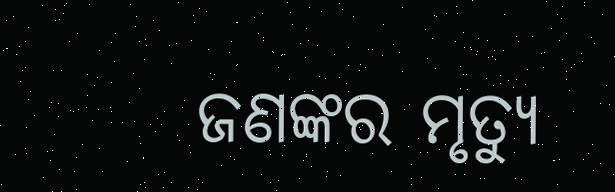ଜଣଙ୍କର ମୃତ୍ୟୁ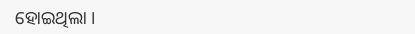ହୋଇଥିଲା ।